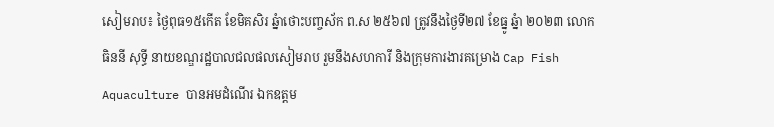សៀមរាប៖ ថ្ងៃពុធ១៥កើត ខែមិគសិរ ឆ្នំាថោះបញ្ចស័ក ព.ស ២៥៦៧ ត្រូវនឹងថ្ងៃទី២៧ ខែធ្នូ ឆ្នំា ២០២៣ លោក ធិននី សុទ្ធី នាយខណ្ឌរដ្ឋបាលជលផលសៀមរាប រួមនឹងសហការី និងក្រុមការងារគម្រោង Cap Fish Aquaculture បានអមដំណើរ ឯកឧត្តម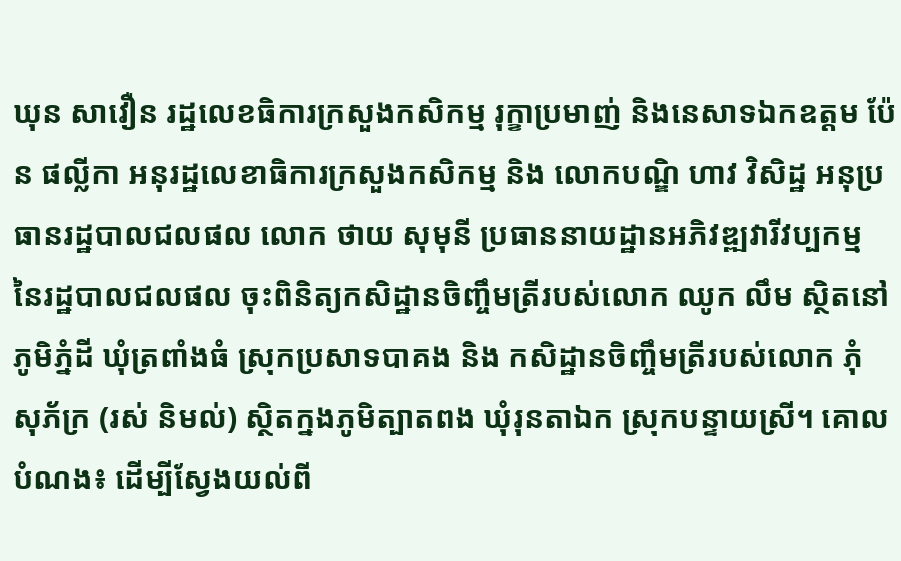ឃុន សាវឿន រដ្ឋលេខធិការក្រសួងកសិកម្ម រុក្ខាប្រមាញ់ និងនេសាទឯកឧត្តម ប៉ែន ផល្លីកា អនុរដ្ឋលេខាធិការក្រសួងកសិកម្ម និង លោកបណ្ឌិ ហាវ វិសិដ្ឋ អនុប្រធានរដ្ឋបាលជលផល លោក ថាយ សុមុនី ប្រធាននាយដ្ឋានអភិវឌ្ឍវារីវប្បកម្ម នៃរដ្ឋបាលជលផល ចុះពិនិត្យកសិដ្ឋានចិញ្ចឹមត្រីរបស់លោក ឈូក លឹម ស្ថិតនៅភូមិភ្នំដី ឃុំត្រពាំងធំ ស្រុកប្រសាទបាគង និង កសិដ្ឋានចិញ្ចឹមត្រីរបស់លោក ភុំ សុភ័ក្រ (រស់ និមល់) ស្ថិតក្នងភូមិត្បាតពង ឃុំរុនតាឯក ស្រុកបន្ទាយស្រី។ គោលបំណង៖ ដើម្បីស្វែងយល់ពី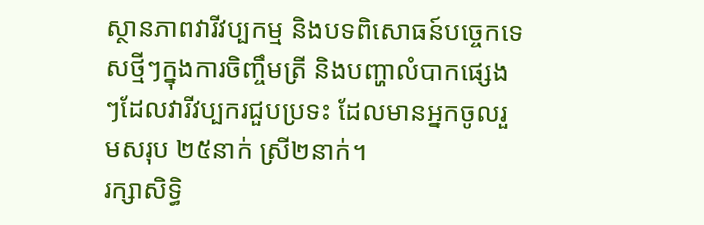ស្ថានភាពវារីវប្បកម្ម និងបទពិសោធន៍បច្ចេកទេសថ្មីៗក្នុងការចិញ្ចឹមត្រី និងបញ្ហាលំបាកផ្សេងៗដែលវារីវប្បករជួបប្រទះ ដែលមានអ្នកចូលរួមសរុប ២៥នាក់ ស្រី២នាក់។
រក្សាសិទិ្ធ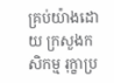គ្រប់យ៉ាងដោយ ក្រសួងកសិកម្ម រុក្ខាប្រ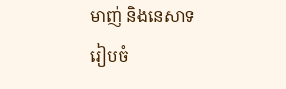មាញ់ និងនេសាទ
រៀបចំ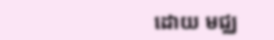ដោយ មជ្ឈ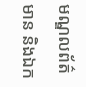មណ្ឌលព័ត៌មាន និងឯក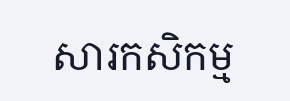សារកសិកម្ម